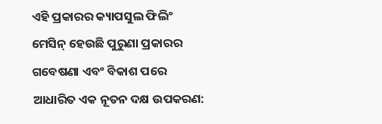ଏହି ପ୍ରକାରର କ୍ୟାପସୁଲ ଫିଲିଂ ମେସିନ୍ ହେଉଛି ପୁରୁଣା ପ୍ରକାରର ଗବେଷଣା ଏବଂ ବିକାଶ ପରେ ଆଧାରିତ ଏକ ନୂତନ ଦକ୍ଷ ଉପକରଣ: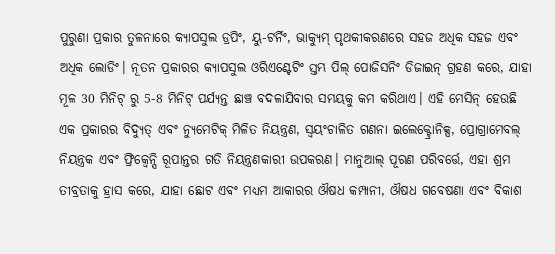ପୁରୁଣା ପ୍ରକାର ତୁଳନାରେ କ୍ୟାପସୁଲ ଡ୍ରପିଂ, ୟୁ-ଟର୍ନିଂ, ଭାକ୍ୟୁମ୍ ପୃଥକୀକରଣରେ ସହଜ ଅଧିକ ସହଜ ଏବଂ ଅଧିକ ଲୋଡିଂ। ନୂତନ ପ୍ରକାରର କ୍ୟାପସୁଲ ଓରିଏଣ୍ଟେଟିଂ ସ୍ତମ୍ଭ ପିଲ୍ ପୋଜିସନିଂ ଡିଜାଇନ୍ ଗ୍ରହଣ କରେ, ଯାହା ମୂଳ 30 ମିନିଟ୍ ରୁ 5-8 ମିନିଟ୍ ପର୍ଯ୍ୟନ୍ତ ଛାଞ୍ଚ ବଦଳାଯିବାର ସମୟକୁ କମ କରିଥାଏ। ଏହି ମେସିନ୍ ହେଉଛି ଏକ ପ୍ରକାରର ବିଦ୍ୟୁତ୍ ଏବଂ ନ୍ୟୁମେଟିକ୍ ମିଳିତ ନିୟନ୍ତ୍ରଣ, ସ୍ୱୟଂଚାଳିତ ଗଣନା ଇଲେକ୍ଟ୍ରୋନିକ୍ସ, ପ୍ରୋଗ୍ରାମେବଲ୍ ନିୟନ୍ତ୍ରକ ଏବଂ ଫ୍ରିକ୍ୱେନ୍ସି ରୂପାନ୍ତର ଗତି ନିୟନ୍ତ୍ରଣକାରୀ ଉପକରଣ। ମାନୁଆଲ୍ ପୂରଣ ପରିବର୍ତ୍ତେ, ଏହା ଶ୍ରମ ତୀବ୍ରତାକୁ ହ୍ରାସ କରେ, ଯାହା ଛୋଟ ଏବଂ ମଧ୍ୟମ ଆକାରର ଔଷଧ କମ୍ପାନୀ, ଔଷଧ ଗବେଷଣା ଏବଂ ବିକାଶ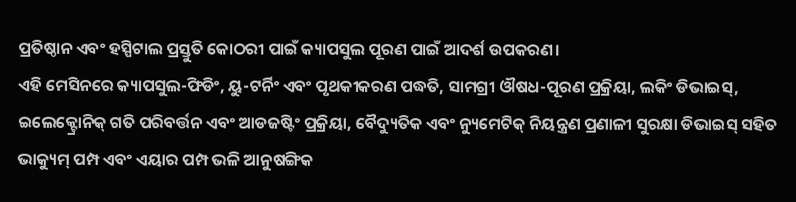ପ୍ରତିଷ୍ଠାନ ଏବଂ ହସ୍ପିଟାଲ ପ୍ରସ୍ତୁତି କୋଠରୀ ପାଇଁ କ୍ୟାପସୁଲ ପୂରଣ ପାଇଁ ଆଦର୍ଶ ଉପକରଣ।
ଏହି ମେସିନରେ କ୍ୟାପସୁଲ-ଫିଡିଂ, ୟୁ-ଟର୍ନିଂ ଏବଂ ପୃଥକୀକରଣ ପଦ୍ଧତି, ସାମଗ୍ରୀ ଔଷଧ-ପୂରଣ ପ୍ରକ୍ରିୟା, ଲକିଂ ଡିଭାଇସ୍, ଇଲେକ୍ଟ୍ରୋନିକ୍ ଗତି ପରିବର୍ତ୍ତନ ଏବଂ ଆଡଜଷ୍ଟିଂ ପ୍ରକ୍ରିୟା, ବୈଦ୍ୟୁତିକ ଏବଂ ନ୍ୟୁମେଟିକ୍ ନିୟନ୍ତ୍ରଣ ପ୍ରଣାଳୀ ସୁରକ୍ଷା ଡିଭାଇସ୍ ସହିତ ଭାକ୍ୟୁମ୍ ପମ୍ପ ଏବଂ ଏୟାର ପମ୍ପ ଭଳି ଆନୁଷଙ୍ଗିକ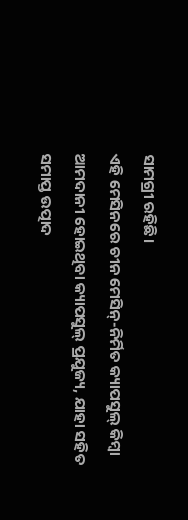ସାମଗ୍ରୀ ରହିଛି।
ଏହି ମେସିନରେ ଚୀନ ମେସିନ୍-ନିର୍ମିତ କ୍ୟାପସୁଲ୍ କିମ୍ବା ଆମଦାନୀ ହୋଇଥିବା କ୍ୟାପସୁଲ୍ ପ୍ରଯୁଜ୍ୟ, ଯାହା ସହିତ ସମାପ୍ତ ଉତ୍ପାଦ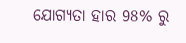ଯୋଗ୍ୟତା ହାର 98% ରୁ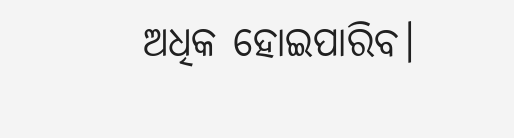ଅଧିକ ହୋଇପାରିବ।